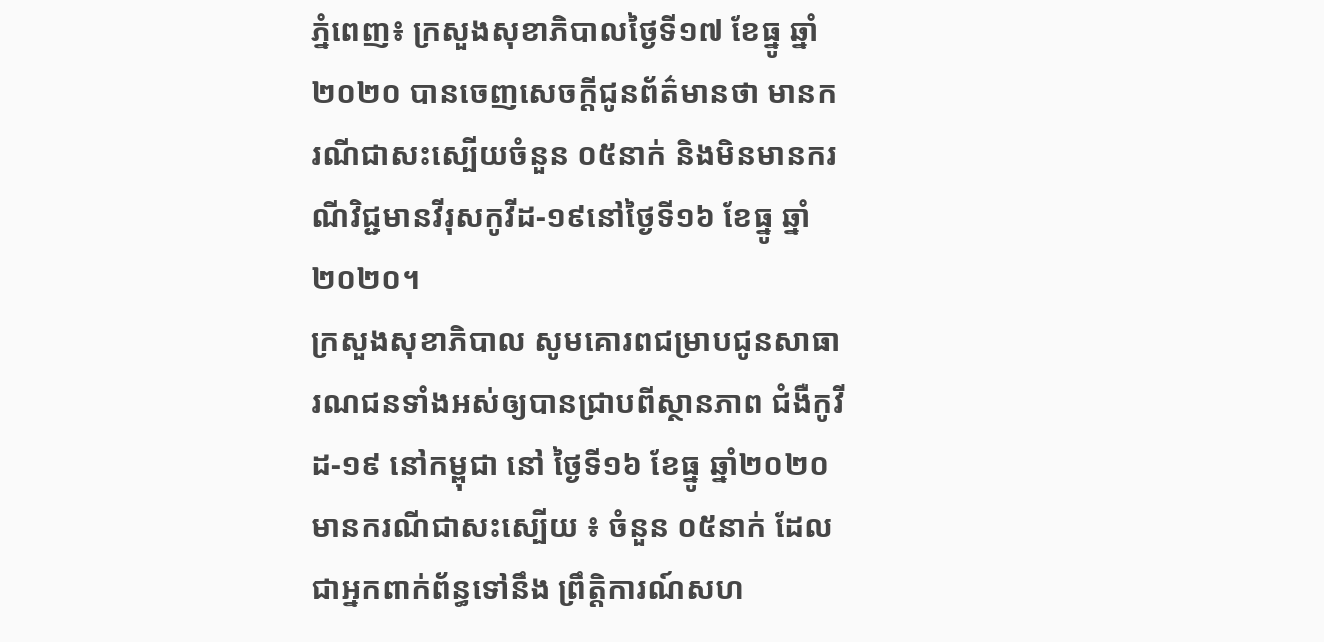ភ្នំពេញ៖ ក្រសួងសុខាភិបាលថ្ងៃទី១៧ ខែធ្នូ ឆ្នាំ២០២០ បានចេញសេចក្តីជូនព័ត៌មានថា មានករណីជាសះស្បើយចំនួន ០៥នាក់ និងមិនមានករណីវិជ្ជមានវីរុសកូវីដ-១៩នៅថ្ងៃទី១៦ ខែធ្នូ ឆ្នាំ២០២០។
ក្រសួងសុខាភិបាល សូមគោរពជម្រាបជូនសាធារណជនទាំងអស់ឲ្យបានជ្រាបពីស្ថានភាព ជំងឺកូវីដ-១៩ នៅកម្ពុជា នៅ ថ្ងៃទី១៦ ខែធ្នូ ឆ្នាំ២០២០ មានករណីជាសះស្បើយ ៖ ចំនួន ០៥នាក់ ដែលជាអ្នកពាក់ព័ន្ធទៅនឹង ព្រឹត្តិការណ៍សហ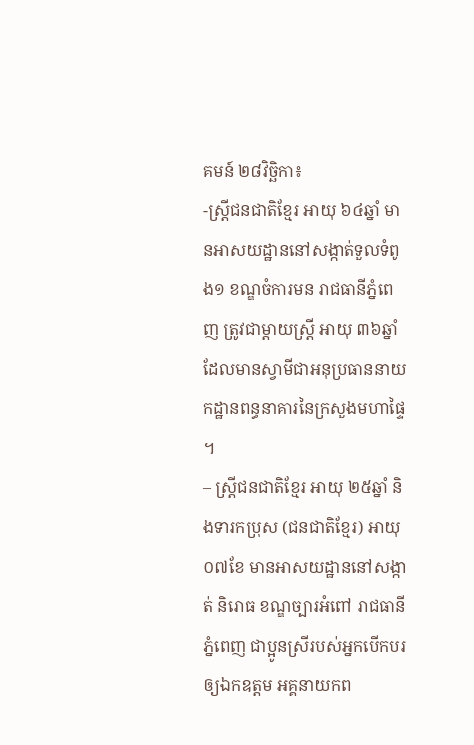គមន៍ ២៨វិច្ឆិកា៖
-ស្ត្រីជនជាតិខ្មែរ អាយុ ៦៤ឆ្នាំ មានអាសយដ្ឋាននៅសង្កាត់ទួលទំពូង១ ខណ្ឌចំការមន រាជធានីភ្នំពេញ ត្រូវជាម្តាយស្ត្រី អាយុ ៣៦ឆ្នាំ ដែលមានស្វាមីជាអនុប្រធាននាយកដ្ឋានពន្ធនាគារនៃក្រសួងមហាផ្ទៃ ។
– ស្ត្រីជនជាតិខ្មែរ អាយុ ២៥ឆ្នាំ និងទារកប្រុស (ជនជាតិខ្មែរ) អាយុ ០៧ខែ មានអាសយដ្ឋាននៅសង្កាត់ និរោធ ខណ្ឌច្បារអំពៅ រាជធានីភ្នំពេញ ជាប្អូនស្រីរបស់អ្នកបើកបរឲ្យឯកឧត្តម អគ្គនាយកព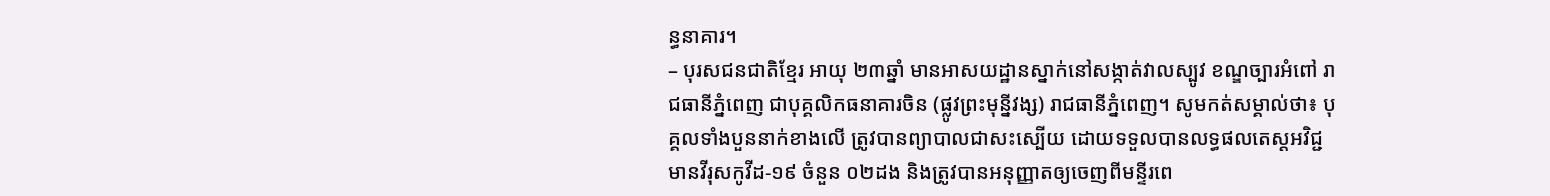ន្ធនាគារ។
– បុរសជនជាតិខ្មែរ អាយុ ២៣ឆ្នាំ មានអាសយដ្ឋានស្នាក់នៅសង្កាត់វាលស្បូវ ខណ្ឌច្បារអំពៅ រាជធានីភ្នំពេញ ជាបុគ្គលិកធនាគារចិន (ផ្លូវព្រះមុន្នីវង្ស) រាជធានីភ្នំពេញ។ សូមកត់សម្គាល់ថា៖ បុគ្គលទាំងបួននាក់ខាងលើ ត្រូវបានព្យាបាលជាសះស្បើយ ដោយទទួលបានលទ្ធផលតេស្តអវិជ្ជមានវីរុសកូវីដ-១៩ ចំនួន ០២ដង និងត្រូវបានអនុញ្ញាតឲ្យចេញពីមន្ទីរពេ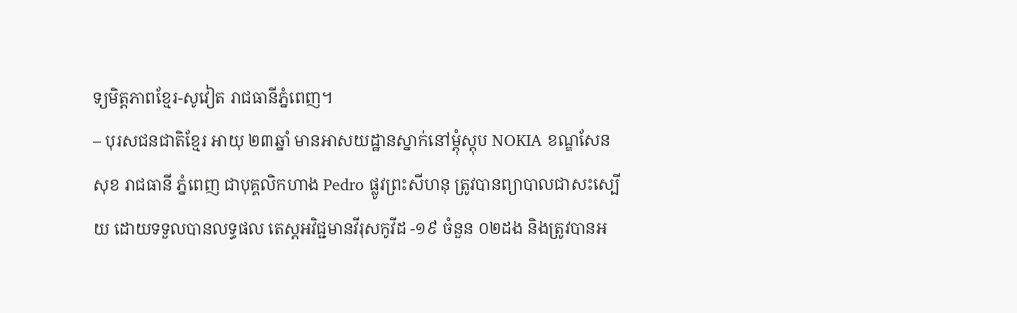ទ្យមិត្តភាពខ្មែរ-សូវៀត រាជធានីភ្នំពេញ។
– បុរសជនជាតិខ្មែរ អាយុ ២៣ឆ្នាំ មានអាសយដ្ឋានស្នាក់នៅម្តុំស្តុប NOKIA ខណ្ឌសែនសុខ រាជធានី ភ្នំពេញ ជាបុគ្គលិកហាង Pedro ផ្លូវព្រះសីហនុ ត្រូវបានព្យាបាលជាសះស្បើយ ដោយទទួលបានលទ្ធផល តេស្តអវិជ្ជមានវីរុសកូវីដ -១៩ ចំនួន ០២ដង និងត្រូវបានអ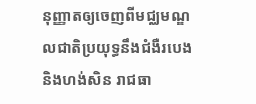នុញ្ញាតឲ្យចេញពីមជ្ឈមណ្ឌលជាតិប្រយុទ្ធនឹងជំងឺរបេង និងហង់សិន រាជធា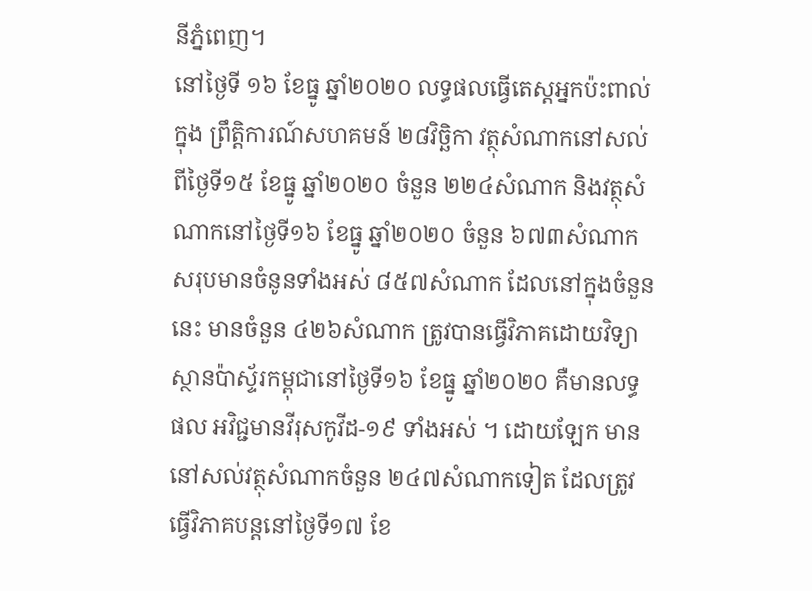នីភ្នំពេញ។
នៅថ្ងៃទី ១៦ ខែធ្នូ ឆ្នាំ២០២០ លទ្ធផលធ្វើតេស្តអ្នកប៉ះពាល់ក្នុង ព្រឹត្តិការណ៍សហគមន៍ ២៨វិច្ឆិកា វត្ថុសំណាកនៅសល់ពីថ្ងៃទី១៥ ខែធ្នូ ឆ្នាំ២០២០ ចំនួន ២២៤សំណាក និងវត្ថុសំណាកនៅថ្ងៃទី១៦ ខែធ្នូ ឆ្នាំ២០២០ ចំនួន ៦៧៣សំណាក សរុបមានចំនូនទាំងអស់ ៨៥៧សំណាក ដែលនៅក្នុងចំនួននេះ មានចំនួន ៤២៦សំណាក ត្រូវបានធ្វើវិភាគដោយវិទ្យាស្ថានប៉ាស្ទ័រកម្ពុជានៅថ្ងៃទី១៦ ខែធ្នូ ឆ្នាំ២០២០ គឺមានលទ្ធផល អវិជ្ជមានវីរុសកូវីដ-១៩ ទាំងអស់ ។ ដោយឡែក មាននៅសល់វត្ថុសំណាកចំនួន ២៤៧សំណាកទៀត ដែលត្រូវ ធ្វើវិភាគបន្តនៅថ្ងៃទី១៧ ខែ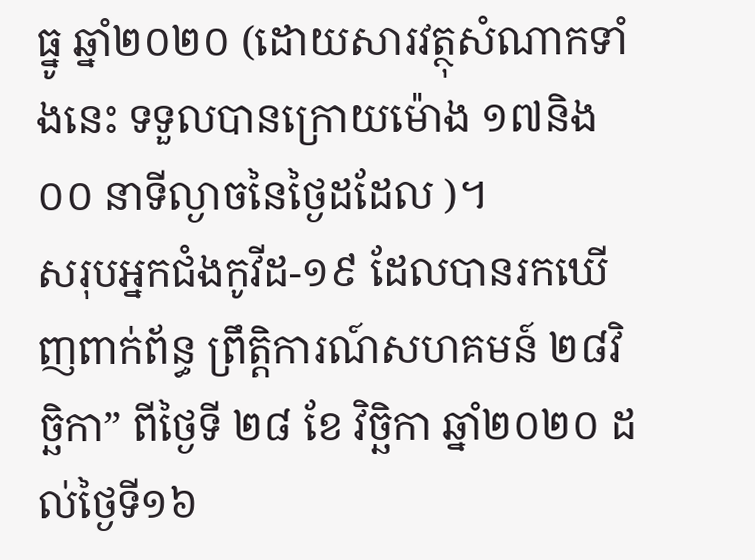ធ្នូ ឆ្នាំ២០២០ (ដោយសារវត្ថុសំណាកទាំងនេះ ទទួលបានក្រោយម៉ោង ១៧និង០០ នាទីល្ងាចនៃថ្ងៃដដែល )។
សរុបអ្នកជំងកូវីដ-១៩ ដែលបានរកឃើញពាក់ព័ន្ធ ព្រឹត្តិការណ៍សហគមន៍ ២៨វិច្ឆិកា” ពីថ្ងៃទី ២៨ ខែ វិច្ឆិកា ឆ្នាំ២០២០ ដល់ថ្ងៃទី១៦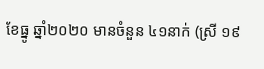ខែធ្នូ ឆ្នាំ២០២០ មានចំនួន ៤១នាក់ (ស្រី ១៩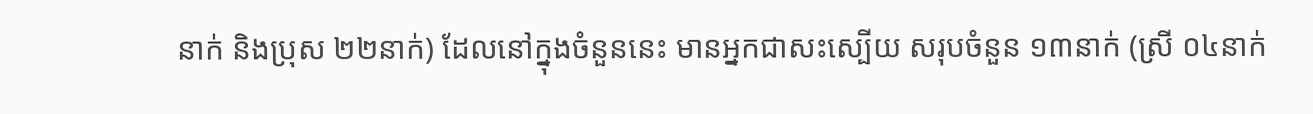នាក់ និងប្រុស ២២នាក់) ដែលនៅក្នុងចំនួននេះ មានអ្នកជាសះស្បើយ សរុបចំនួន ១៣នាក់ (ស្រី ០៤នាក់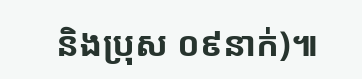និងប្រុស ០៩នាក់)៕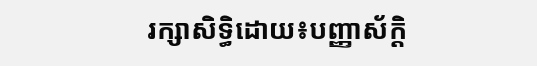រក្សាសិទ្ធិដោយ៖បញ្ញាស័ក្តិ